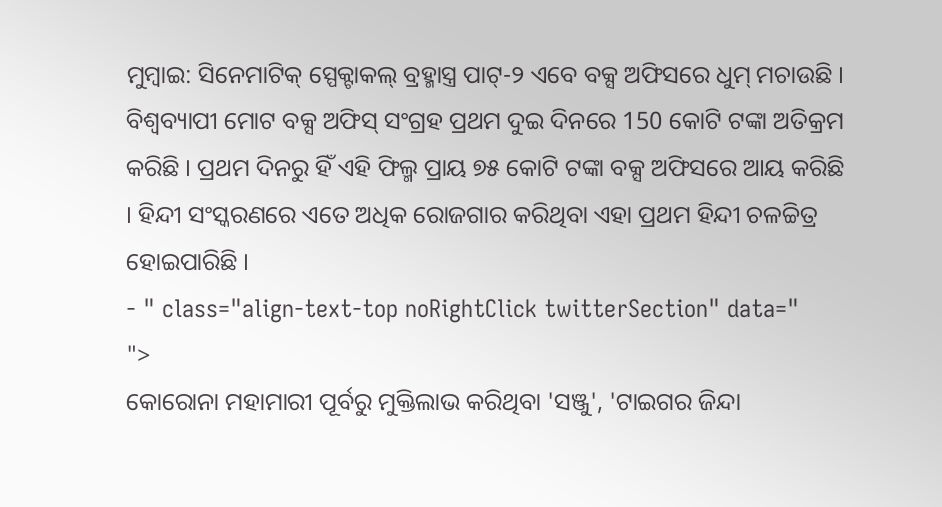ମୁମ୍ବାଇ: ସିନେମାଟିକ୍ ସ୍ପେକ୍ଟାକଲ୍ ବ୍ରହ୍ମାସ୍ତ୍ର ପାଟ୍-୨ ଏବେ ବକ୍ସ ଅଫିସରେ ଧୁମ୍ ମଚାଉଛି । ବିଶ୍ୱବ୍ୟାପୀ ମୋଟ ବକ୍ସ ଅଫିସ୍ ସଂଗ୍ରହ ପ୍ରଥମ ଦୁଇ ଦିନରେ 150 କୋଟି ଟଙ୍କା ଅତିକ୍ରମ କରିଛି । ପ୍ରଥମ ଦିନରୁ ହିଁ ଏହି ଫିଲ୍ମ ପ୍ରାୟ ୭୫ କୋଟି ଟଙ୍କା ବକ୍ସ ଅଫିସରେ ଆୟ କରିଛି । ହିନ୍ଦୀ ସଂସ୍କରଣରେ ଏତେ ଅଧିକ ରୋଜଗାର କରିଥିବା ଏହା ପ୍ରଥମ ହିନ୍ଦୀ ଚଳଚ୍ଚିତ୍ର ହୋଇପାରିଛି ।
- " class="align-text-top noRightClick twitterSection" data="
">
କୋରୋନା ମହାମାରୀ ପୂର୍ବରୁ ମୁକ୍ତିଲାଭ କରିଥିବା 'ସଞ୍ଜୁ', 'ଟାଇଗର ଜିନ୍ଦା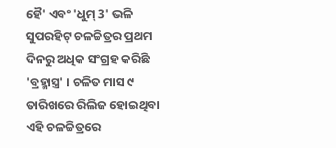ହୈ' ଏବଂ 'ଧୁମ୍ 3' ଭଳି ସୁପରହିଟ୍ ଚଳଚ୍ଚିତ୍ରର ପ୍ରଥମ ଦିନରୁ ଅଧିକ ସଂଗ୍ରହ କରିଛି 'ବ୍ରହ୍ମାସ୍ତ୍ର' । ଚଳିତ ମାସ ୯ ତାରିଖରେ ରିଲିଜ ହୋଇଥିବା ଏହି ଚଳଚ୍ଚିତ୍ରରେ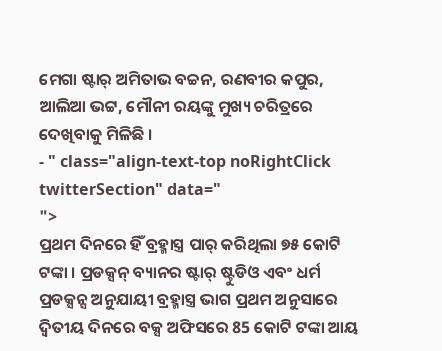ମେଗା ଷ୍ଟାର୍ ଅମିତାଭ ବଚ୍ଚନ, ରଣବୀର କପୁର, ଆଲିଆ ଭଟ୍ଟ, ମୌନୀ ରୟଙ୍କୁ ମୁଖ୍ୟ ଚରିତ୍ରରେ ଦେଖିବାକୁ ମିଳିଛି ।
- " class="align-text-top noRightClick twitterSection" data="
">
ପ୍ରଥମ ଦିନରେ ହିଁ ବ୍ରହ୍ମାସ୍ତ୍ର ପାର୍ କରିଥିଲା ୭୫ କୋଟି ଟଙ୍କା । ପ୍ରଡକ୍ସନ୍ ବ୍ୟାନର ଷ୍ଟାର୍ ଷ୍ଟୁଡିଓ ଏବଂ ଧର୍ମ ପ୍ରଡକ୍ସନ୍ସ ଅନୁଯାୟୀ ବ୍ରହ୍ମାସ୍ତ୍ର ଭାଗ ପ୍ରଥମ ଅନୁସାରେ ଦ୍ୱିତୀୟ ଦିନରେ ବକ୍ସ ଅଫିସରେ 85 କୋଟି ଟଙ୍କା ଆୟ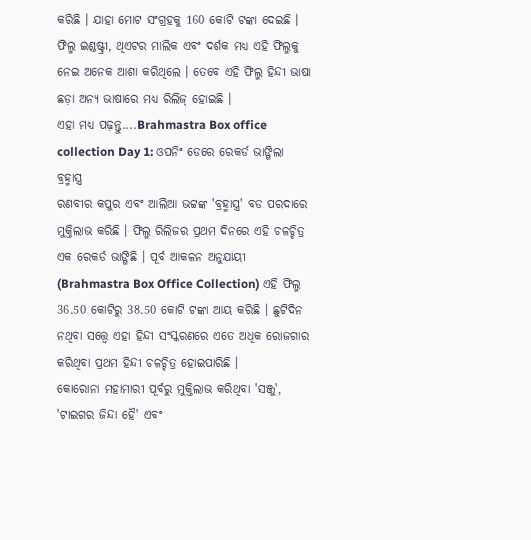କରିଛି । ଯାହା ମୋଟ ସଂଗ୍ରହକୁ 160 କୋଟି ଟଙ୍କା ଦେଇଛି । ଫିଲ୍ମ ଇଣ୍ଡଷ୍ଟ୍ରୀ, ଥିଏଟର ମାଲିକ ଏବଂ ଦର୍ଶକ ମଧ୍ୟ ଏହି ଫିଲ୍ମକୁ ନେଇ ଅନେକ ଆଶା କରିଥିଲେ । ତେବେ ଏହି ଫିଲ୍ମ ହିନ୍ଦୀ ଭାଷା ଛଡ଼ା ଅନ୍ୟ ଭାଷାରେ ମଧ୍ୟ ରିଲିଜ୍ ହୋଇଛି ।
ଏହା ମଧ୍ୟ ପଢ଼ନ୍ତୁ....Brahmastra Box office collection Day 1: ଓପନିଂ ଡେରେ ରେକର୍ଡ ଭାଙ୍ଗିଲା ବ୍ରହ୍ମାସ୍ତ୍ର
ରଣବୀର କପୁର ଏବଂ ଆଲିଆ ଭଟ୍ଟଙ୍କ 'ବ୍ରହ୍ମାସ୍ତ୍ର' ବଡ ପରଦାରେ ମୁକ୍ତିଲାଭ କରିଛି । ଫିଲ୍ମ ରିଲିଜର ପ୍ରଥମ ଦିନରେ ଏହି ଚଳଚ୍ଚିତ୍ର ଏକ ରେକର୍ଡ ଭାଙ୍ଗିଛି । ପୂର୍ବ ଆକଳନ ଅନୁଯାୟୀ (Brahmastra Box Office Collection) ଏହି ଫିଲ୍ମ 36.50 କୋଟିରୁ 38.50 କୋଟି ଟଙ୍କା ଆୟ କରିଛି । ଛୁଟିଦିନ ନଥିବା ସତ୍ତ୍ବେ ଏହା ହିନ୍ଦୀ ସଂସ୍କରଣରେ ଏତେ ଅଧିକ ରୋଜଗାର କରିଥିବା ପ୍ରଥମ ହିନ୍ଦୀ ଚଳଚ୍ଚିତ୍ର ହୋଇପାରିଛି ।
କୋରୋନା ମହାମାରୀ ପୂର୍ବରୁ ମୁକ୍ତିଲାଭ କରିଥିବା 'ସଞ୍ଜୁ', 'ଟାଇଗର ଜିନ୍ଦା ହୈ' ଏବଂ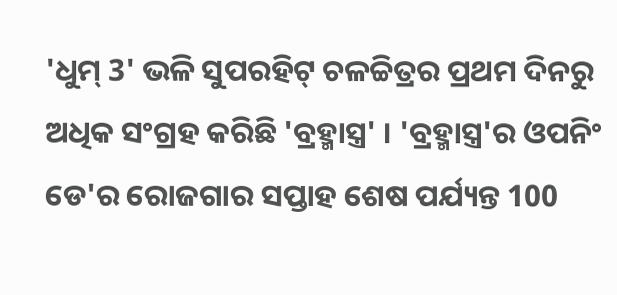'ଧୁମ୍ 3' ଭଳି ସୁପରହିଟ୍ ଚଳଚ୍ଚିତ୍ରର ପ୍ରଥମ ଦିନରୁ ଅଧିକ ସଂଗ୍ରହ କରିଛି 'ବ୍ରହ୍ମାସ୍ତ୍ର' । 'ବ୍ରହ୍ମାସ୍ତ୍ର'ର ଓପନିଂ ଡେ'ର ରୋଜଗାର ସପ୍ତାହ ଶେଷ ପର୍ଯ୍ୟନ୍ତ 100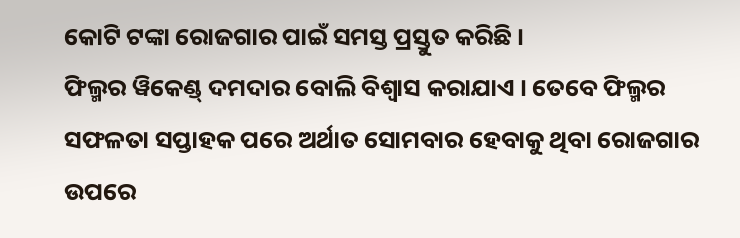କୋଟି ଟଙ୍କା ରୋଜଗାର ପାଇଁ ସମସ୍ତ ପ୍ରସ୍ତୁତ କରିଛି ।
ଫିଲ୍ମର ୱିକେଣ୍ଡ୍ ଦମଦାର ବୋଲି ବିଶ୍ୱାସ କରାଯାଏ । ତେବେ ଫିଲ୍ମର ସଫଳତା ସପ୍ତାହକ ପରେ ଅର୍ଥାତ ସୋମବାର ହେବାକୁ ଥିବା ରୋଜଗାର ଉପରେ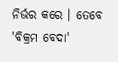ନିର୍ଭର କରେ । ତେବେ 'ବିକ୍ରମ ବେଦା'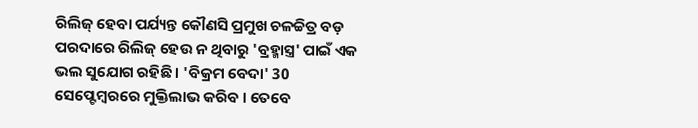ରିଲିଜ୍ ହେବା ପର୍ଯ୍ୟନ୍ତ କୌଣସି ପ୍ରମୁଖ ଚଳଚ୍ଚିତ୍ର ବଡ଼ ପରଦାରେ ରିଲିଜ୍ ହେଉ ନ ଥିବାରୁ 'ବ୍ରହ୍ମାସ୍ତ୍ର' ପାଇଁ ଏକ ଭଲ ସୁଯୋଗ ରହିଛି । 'ବିକ୍ରମ ବେଦା' 30 ସେପ୍ଟେମ୍ବରରେ ମୁକ୍ତିଲାଭ କରିବ । ତେବେ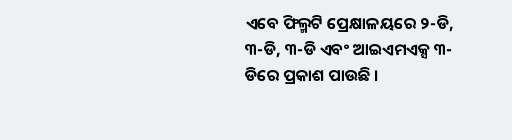ଏବେ ଫିଲ୍ମଟି ପ୍ରେକ୍ଷାଳୟରେ ୨-ଡି, ୩-ଡି, ୩-ଡି ଏବଂ ଆଇଏମଏକ୍ସ ୩-ଡିରେ ପ୍ରକାଶ ପାଉଛି ।